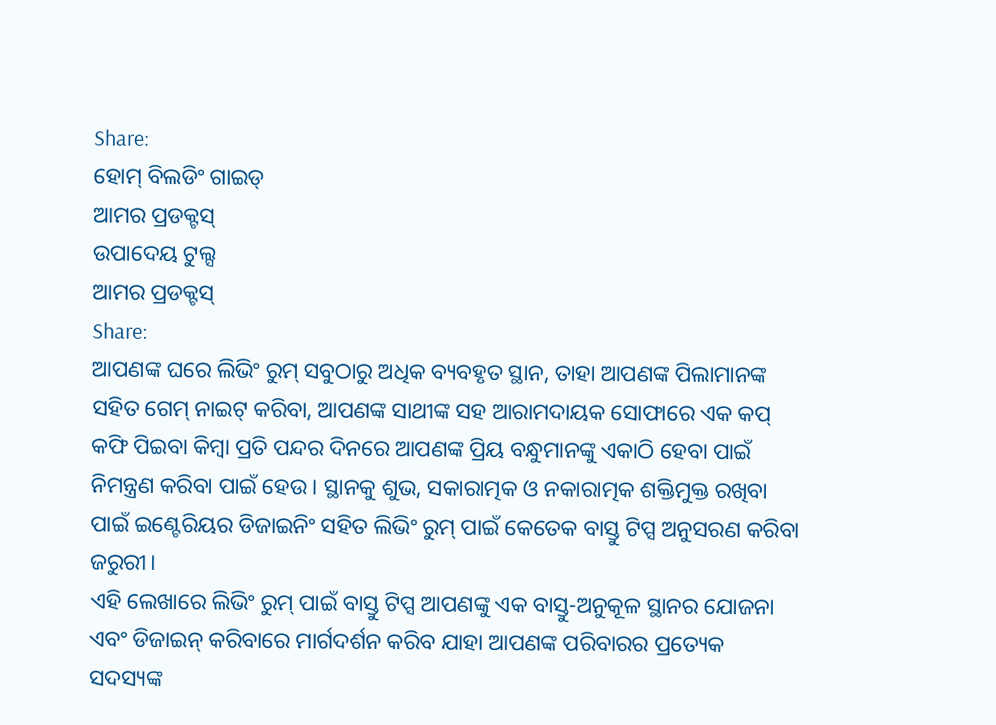Share:
ହୋମ୍ ବିଲଡିଂ ଗାଇଡ୍
ଆମର ପ୍ରଡକ୍ଟସ୍
ଉପାଦେୟ ଟୁଲ୍ସ
ଆମର ପ୍ରଡକ୍ଟସ୍
Share:
ଆପଣଙ୍କ ଘରେ ଲିଭିଂ ରୁମ୍ ସବୁଠାରୁ ଅଧିକ ବ୍ୟବହୃତ ସ୍ଥାନ, ତାହା ଆପଣଙ୍କ ପିଲାମାନଙ୍କ ସହିତ ଗେମ୍ ନାଇଟ୍ କରିବା, ଆପଣଙ୍କ ସାଥୀଙ୍କ ସହ ଆରାମଦାୟକ ସୋଫାରେ ଏକ କପ୍ କଫି ପିଇବା କିମ୍ବା ପ୍ରତି ପନ୍ଦର ଦିନରେ ଆପଣଙ୍କ ପ୍ରିୟ ବନ୍ଧୁମାନଙ୍କୁ ଏକାଠି ହେବା ପାଇଁ ନିମନ୍ତ୍ରଣ କରିବା ପାଇଁ ହେଉ । ସ୍ଥାନକୁ ଶୁଭ, ସକାରାତ୍ମକ ଓ ନକାରାତ୍ମକ ଶକ୍ତିମୁକ୍ତ ରଖିବା ପାଇଁ ଇଣ୍ଟେରିୟର ଡିଜାଇନିଂ ସହିତ ଲିଭିଂ ରୁମ୍ ପାଇଁ କେତେକ ବାସ୍ତୁ ଟିପ୍ସ ଅନୁସରଣ କରିବା ଜରୁରୀ।
ଏହି ଲେଖାରେ ଲିଭିଂ ରୁମ୍ ପାଇଁ ବାସ୍ତୁ ଟିପ୍ସ ଆପଣଙ୍କୁ ଏକ ବାସ୍ତୁ-ଅନୁକୂଳ ସ୍ଥାନର ଯୋଜନା ଏବଂ ଡିଜାଇନ୍ କରିବାରେ ମାର୍ଗଦର୍ଶନ କରିବ ଯାହା ଆପଣଙ୍କ ପରିବାରର ପ୍ରତ୍ୟେକ ସଦସ୍ୟଙ୍କ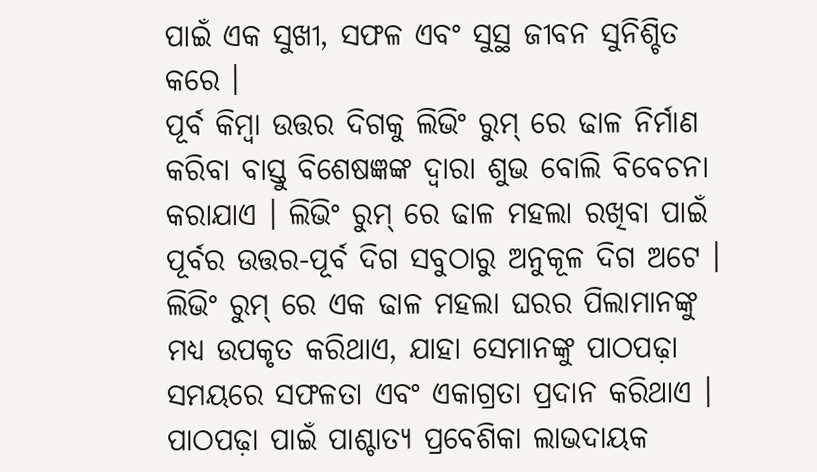ପାଇଁ ଏକ ସୁଖୀ, ସଫଳ ଏବଂ ସୁସ୍ଥ ଜୀବନ ସୁନିଶ୍ଚିତ କରେ ।
ପୂର୍ବ କିମ୍ବା ଉତ୍ତର ଦିଗକୁ ଲିଭିଂ ରୁମ୍ ରେ ଢାଳ ନିର୍ମାଣ କରିବା ବାସ୍ତୁ ବିଶେଷଜ୍ଞଙ୍କ ଦ୍ୱାରା ଶୁଭ ବୋଲି ବିବେଚନା କରାଯାଏ । ଲିଭିଂ ରୁମ୍ ରେ ଢାଳ ମହଲା ରଖିବା ପାଇଁ ପୂର୍ବର ଉତ୍ତର-ପୂର୍ବ ଦିଗ ସବୁଠାରୁ ଅନୁକୂଳ ଦିଗ ଅଟେ ।
ଲିଭିଂ ରୁମ୍ ରେ ଏକ ଢାଳ ମହଲା ଘରର ପିଲାମାନଙ୍କୁ ମଧ୍ୟ ଉପକୃତ କରିଥାଏ, ଯାହା ସେମାନଙ୍କୁ ପାଠପଢ଼ା ସମୟରେ ସଫଳତା ଏବଂ ଏକାଗ୍ରତା ପ୍ରଦାନ କରିଥାଏ । ପାଠପଢ଼ା ପାଇଁ ପାଶ୍ଚାତ୍ୟ ପ୍ରବେଶିକା ଲାଭଦାୟକ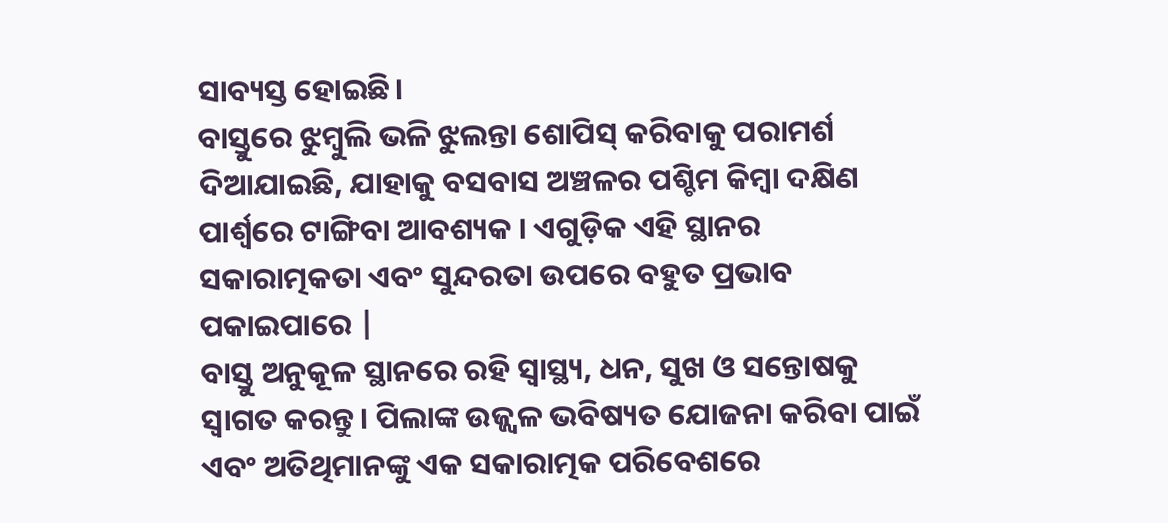ସାବ୍ୟସ୍ତ ହୋଇଛି।
ବାସ୍ତୁରେ ଝୁମ୍ବୁଲି ଭଳି ଝୁଲନ୍ତା ଶୋପିସ୍ କରିବାକୁ ପରାମର୍ଶ ଦିଆଯାଇଛି, ଯାହାକୁ ବସବାସ ଅଞ୍ଚଳର ପଶ୍ଚିମ କିମ୍ବା ଦକ୍ଷିଣ ପାର୍ଶ୍ୱରେ ଟାଙ୍ଗିବା ଆବଶ୍ୟକ । ଏଗୁଡ଼ିକ ଏହି ସ୍ଥାନର ସକାରାତ୍ମକତା ଏବଂ ସୁନ୍ଦରତା ଉପରେ ବହୁତ ପ୍ରଭାବ ପକାଇପାରେ |
ବାସ୍ତୁ ଅନୁକୂଳ ସ୍ଥାନରେ ରହି ସ୍ୱାସ୍ଥ୍ୟ, ଧନ, ସୁଖ ଓ ସନ୍ତୋଷକୁ ସ୍ୱାଗତ କରନ୍ତୁ। ପିଲାଙ୍କ ଉଜ୍ଜ୍ୱଳ ଭବିଷ୍ୟତ ଯୋଜନା କରିବା ପାଇଁ ଏବଂ ଅତିଥିମାନଙ୍କୁ ଏକ ସକାରାତ୍ମକ ପରିବେଶରେ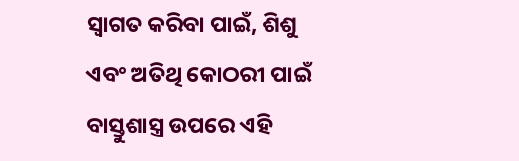ସ୍ୱାଗତ କରିବା ପାଇଁ, ଶିଶୁ ଏବଂ ଅତିଥି କୋଠରୀ ପାଇଁ ବାସ୍ତୁଶାସ୍ତ୍ର ଉପରେ ଏହି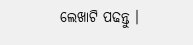ଲେଖାଟି ପଢନ୍ତୁ ।